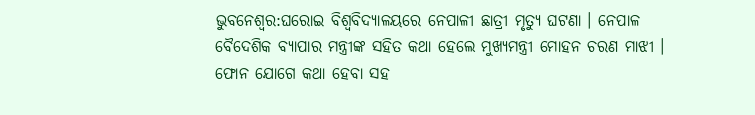ଭୁବନେଶ୍ବର:ଘରୋଇ ବିଶ୍ବବିଦ୍ୟାଳୟରେ ନେପାଳୀ ଛାତ୍ରୀ ମୃତ୍ୟୁ ଘଟଣା । ନେପାଳ ବୈଦେଶିକ ବ୍ୟାପାର ମନ୍ତ୍ରୀଙ୍କ ସହିତ କଥା ହେଲେ ମୁଖ୍ୟମନ୍ତ୍ରୀ ମୋହନ ଚରଣ ମାଝୀ । ଫୋନ ଯୋଗେ କଥା ହେବା ସହ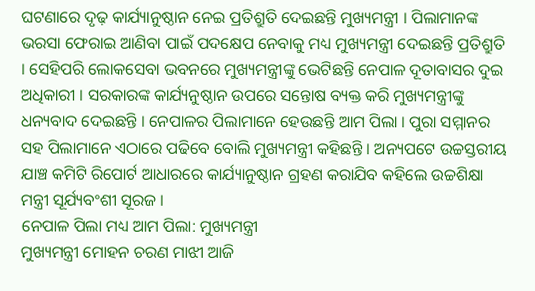ଘଟଣାରେ ଦୃଢ଼ କାର୍ଯ୍ୟାନୁଷ୍ଠାନ ନେଇ ପ୍ରତିଶ୍ରୁତି ଦେଇଛନ୍ତି ମୁଖ୍ୟମନ୍ତ୍ରୀ । ପିଲାମାନଙ୍କ ଭରସା ଫେରାଇ ଆଣିବା ପାଇଁ ପଦକ୍ଷେପ ନେବାକୁ ମଧ୍ୟ ମୁଖ୍ୟମନ୍ତ୍ରୀ ଦେଇଛନ୍ତି ପ୍ରତିଶ୍ରୁତି । ସେହିପରି ଲୋକସେବା ଭବନରେ ମୁଖ୍ୟମନ୍ତ୍ରୀଙ୍କୁ ଭେଟିଛନ୍ତି ନେପାଳ ଦୂତାବାସର ଦୁଇ ଅଧିକାରୀ । ସରକାରଙ୍କ କାର୍ଯ୍ୟନୁଷ୍ଠାନ ଉପରେ ସନ୍ତୋଷ ବ୍ୟକ୍ତ କରି ମୁଖ୍ୟମନ୍ତ୍ରୀଙ୍କୁ ଧନ୍ୟବାଦ ଦେଇଛନ୍ତି । ନେପାଳର ପିଲାମାନେ ହେଉଛନ୍ତି ଆମ ପିଲା । ପୁରା ସମ୍ମାନର ସହ ପିଲାମାନେ ଏଠାରେ ପଢିବେ ବୋଲି ମୁଖ୍ୟମନ୍ତ୍ରୀ କହିଛନ୍ତି । ଅନ୍ୟପଟେ ଉଚ୍ଚସ୍ତରୀୟ ଯାଞ୍ଚ କମିଟି ରିପୋର୍ଟ ଆଧାରରେ କାର୍ଯ୍ୟାନୁଷ୍ଠାନ ଗ୍ରହଣ କରାଯିବ କହିଲେ ଉଚ୍ଚଶିକ୍ଷା ମନ୍ତ୍ରୀ ସୂର୍ଯ୍ୟବଂଶୀ ସୂରଜ ।
ନେପାଳ ପିଲା ମଧ୍ୟ ଆମ ପିଲା: ମୁଖ୍ୟମନ୍ତ୍ରୀ
ମୁଖ୍ୟମନ୍ତ୍ରୀ ମୋହନ ଚରଣ ମାଝୀ ଆଜି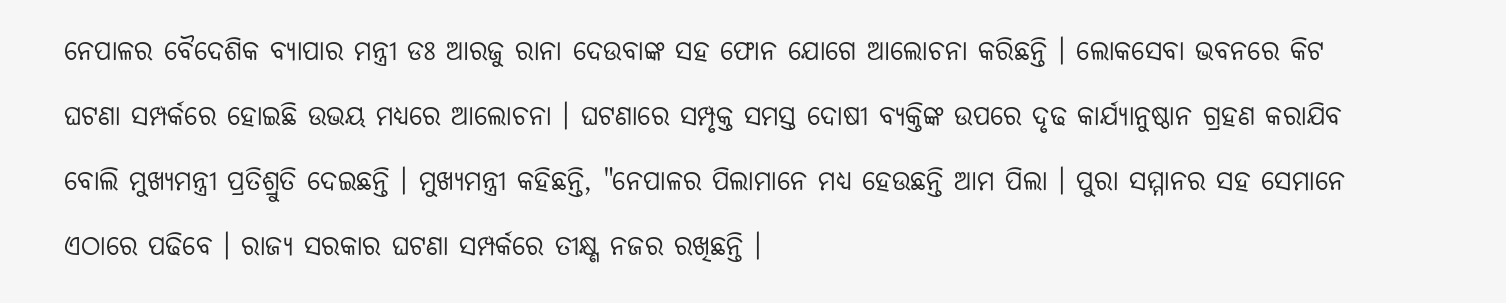ନେପାଳର ବୈଦେଶିକ ବ୍ୟାପାର ମନ୍ତ୍ରୀ ଡଃ ଆରଜୁ ରାନା ଦେଉବାଙ୍କ ସହ ଫୋନ ଯୋଗେ ଆଲୋଚନା କରିଛନ୍ତି । ଲୋକସେବା ଭବନରେ କିଟ ଘଟଣା ସମ୍ପର୍କରେ ହୋଇଛି ଉଭୟ ମଧ୍ୟରେ ଆଲୋଚନା । ଘଟଣାରେ ସମ୍ପୃକ୍ତ ସମସ୍ତ ଦୋଷୀ ବ୍ୟକ୍ତିଙ୍କ ଉପରେ ଦୃଢ କାର୍ଯ୍ୟାନୁଷ୍ଠାନ ଗ୍ରହଣ କରାଯିବ ବୋଲି ମୁଖ୍ୟମନ୍ତ୍ରୀ ପ୍ରତିଶ୍ରୁତି ଦେଇଛନ୍ତି । ମୁଖ୍ୟମନ୍ତ୍ରୀ କହିଛନ୍ତି, "ନେପାଳର ପିଲାମାନେ ମଧ୍ୟ ହେଉଛନ୍ତି ଆମ ପିଲା । ପୁରା ସମ୍ମାନର ସହ ସେମାନେ ଏଠାରେ ପଢିବେ । ରାଜ୍ୟ ସରକାର ଘଟଣା ସମ୍ପର୍କରେ ତୀକ୍ଷ୍ଣ ନଜର ରଖିଛନ୍ତି ।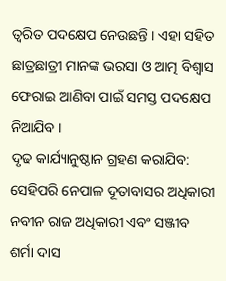ତ୍ୱରିତ ପଦକ୍ଷେପ ନେଉଛନ୍ତି । ଏହା ସହିତ ଛାତ୍ରଛାତ୍ରୀ ମାନଙ୍କ ଭରସା ଓ ଆତ୍ମ ବିଶ୍ୱାସ ଫେରାଇ ଆଣିବା ପାଇଁ ସମସ୍ତ ପଦକ୍ଷେପ ନିଆଯିବ ।
ଦୃଢ କାର୍ଯ୍ୟାନୁଷ୍ଠାନ ଗ୍ରହଣ କରାଯିବ:
ସେହିପରି ନେପାଳ ଦୂତାବାସର ଅଧିକାରୀ ନବୀନ ରାଜ ଅଧିକାରୀ ଏବଂ ସଞ୍ଜୀବ ଶର୍ମା ଦାସ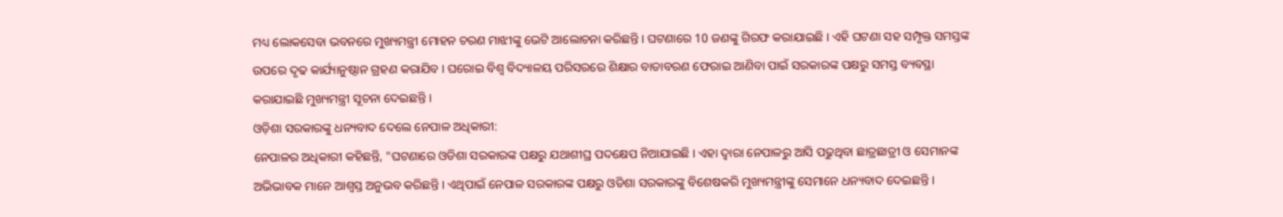ମଧ୍ୟ ଲୋକସେବା ଭବନରେ ମୁଖ୍ୟମନ୍ତ୍ରୀ ମୋହନ ଚରଣ ମାଝୀଙ୍କୁ ଭେଟି ଆଲୋଚନା କରିଛନ୍ତି । ଘଟଣାରେ 10 ଜଣଙ୍କୁ ଗିରଫ କରାଯାଇଛି । ଏହି ଘଟଣା ସହ ସମ୍ପୃକ୍ତ ସମସ୍ତଙ୍କ ଉପରେ ଦୃଢ କାର୍ଯ୍ୟାନୁଷ୍ଠାନ ଗ୍ରହଣ କରାଯିବ । ଘରୋଇ ବିଶ୍ବ ବିଦ୍ୟାଳୟ ପରିସରରେ ଶିକ୍ଷାର ବାତାବରଣ ଫେରାଇ ଆଣିବା ପାଇଁ ସରକାରଙ୍କ ପକ୍ଷରୁ ସମସ୍ତ ବ୍ୟବସ୍ଥା କରାଯାଇଛି ମୁଖ୍ୟମନ୍ତ୍ରୀ ସୂଚନା ଦେଇଛନ୍ତି ।
ଓଡ଼ିଶା ସରକାରଙ୍କୁ ଧନ୍ୟବାଦ ଦେଲେ ନେପାଳ ଅଧିକାରୀ:
ନେପାଳର ଅଧିକାରୀ କହିଛନ୍ତି, "ଘଟଣାରେ ଓଡିଶା ସରକାରଙ୍କ ପକ୍ଷରୁ ଯଥାଶୀଘ୍ର ପଦକ୍ଷେପ ନିଆଯାଇଛି । ଏହା ଦ୍ୱାରା ନେପାଳରୁ ଆସି ପଢୁଥିବା ଛାତ୍ରଛାତ୍ରୀ ଓ ସେମାନଙ୍କ ଅଭିଭାବକ ମାନେ ଆଶ୍ୱସ୍ତ ଅନୁଭବ କରିଛନ୍ତି । ଏଥିପାଇଁ ନେପାଳ ସରକାରଙ୍କ ପକ୍ଷରୁ ଓଡିଶା ସରକାରଙ୍କୁ ବିଶେଷକରି ମୁଖ୍ୟମନ୍ତ୍ରୀଙ୍କୁ ସେମାନେ ଧନ୍ୟବାଦ ଦେଇଛନ୍ତି ।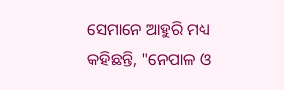ସେମାନେ ଆହୁରି ମଧ୍ୟ କହିଛନ୍ତି, "ନେପାଳ ଓ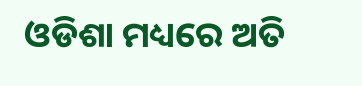ଓଡିଶା ମଧ୍ୟରେ ଅତି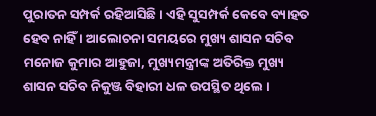ପୁରାତନ ସମ୍ପର୍କ ରହିଆସିଛି । ଏହି ସୁସମ୍ପର୍କ କେବେ ବ୍ୟାହତ ହେବ ନାହିଁ । ଆଲୋଚନା ସମୟରେ ମୁଖ୍ୟ ଶାସନ ସଚିବ ମନୋଜ କୁମାର ଆହୁଜା, ମୁଖ୍ୟମନ୍ତ୍ରୀଙ୍କ ଅତିରିକ୍ତ ମୁଖ୍ୟ ଶାସନ ସଚିବ ନିକୁଞ୍ଜ ବିହାରୀ ଧଳ ଉପସ୍ଥିତ ଥିଲେ ।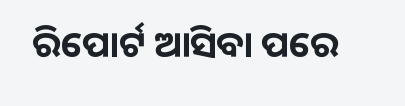ରିପୋର୍ଟ ଆସିବା ପରେ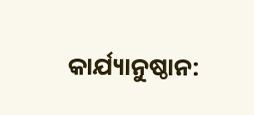କାର୍ଯ୍ୟାନୁଷ୍ଠାନ: